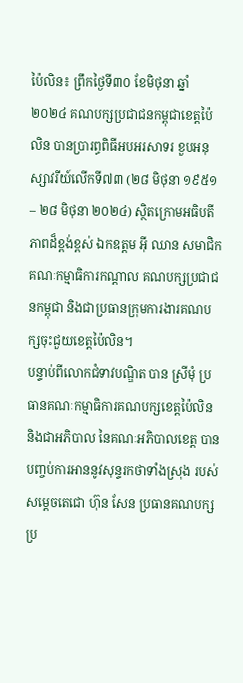ប៉ៃលិន៖ ព្រឹកថ្ងៃទី៣០ ខែមិថុនា ឆ្នាំ២០២៤ គណបក្សប្រជាជនកម្ពុជាខេត្តប៉ៃលិន បានប្រារព្ធពិធីអបអរសាទរ ខួបអនុស្សាវរីយ៍លើកទី៧៣ (២៨ មិថុនា ១៩៥១ – ២៨ មិថុនា ២០២៤) ស្ថិតក្រោមអធិបតីភាពដ៏ខ្ពង់ខ្ពស់ ឯកឧត្តម អ៊ី ឈាន សមាជិកគណៈកម្មាធិការកណ្តាល គណបក្សប្រជាជនកម្ពុជា និងជាប្រធានក្រុមការងារគណបក្សចុះជួយខេត្តប៉ៃលិន។
បន្ទាប់ពីលោកជំទាវបណ្ឌិត បាន ស្រីមុំ ប្រធានគណៈកម្មាធិការគណបក្សខេត្តប៉ៃលិន និងជាអភិបាល នៃគណៈអភិបាលខេត្ត បានបញ្ចប់ការអាននូវសុន្ទរកថាទាំងស្រុង របស់សម្តេចតេជោ ហ៊ុន សែន ប្រធានគណបក្សប្រ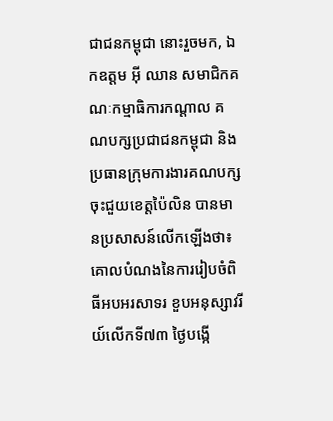ជាជនកម្ពុជា នោះរួចមក, ឯកឧត្តម អ៊ី ឈាន សមាជិកគណៈកម្មាធិការកណ្តាល គណបក្សប្រជាជនកម្ពុជា និងប្រធានក្រុមការងារគណបក្សចុះជួយខេត្តប៉ៃលិន បានមានប្រសាសន៍លើកឡើងថា៖ គោលបំណងនៃការរៀបចំពិធីអបអរសាទរ ខួបអនុស្សាវរីយ៍លើកទី៧៣ ថ្ងៃបង្កើ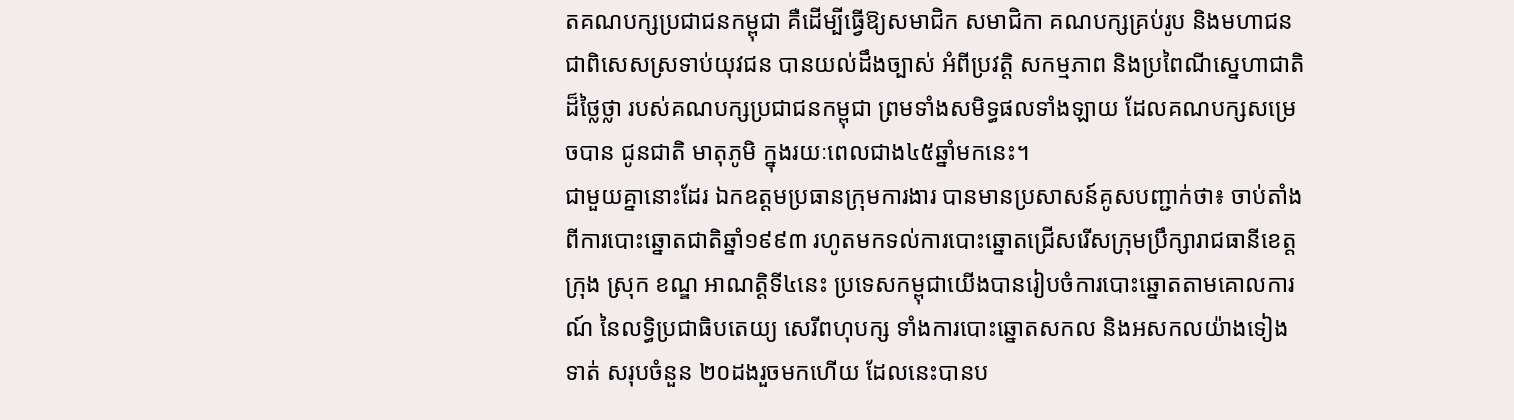តគណបក្សប្រជាជនកម្ពុជា គឺដើម្បីធ្វើឱ្យសមាជិក សមាជិកា គណបក្សគ្រប់រូប និងមហាជន ជាពិសេសស្រទាប់យុវជន បានយល់ដឹងច្បាស់ អំពីប្រវត្តិ សកម្មភាព និងប្រពៃណីស្នេហាជាតិដ៏ថ្លៃថ្លា របស់គណបក្សប្រជាជនកម្ពុជា ព្រមទាំងសមិទ្ធផលទាំងឡាយ ដែលគណបក្សសម្រេចបាន ជូនជាតិ មាតុភូមិ ក្នុងរយៈពេលជាង៤៥ឆ្នាំមកនេះ។
ជាមួយគ្នានោះដែរ ឯកឧត្តមប្រធានក្រុមការងារ បានមានប្រសាសន៍គូសបញ្ជាក់ថា៖ ចាប់តាំងពីការបោះឆ្នោតជាតិឆ្នាំ១៩៩៣ រហូតមកទល់ការបោះឆ្នោតជ្រើសរើសក្រុមប្រឹក្សារាជធានីខេត្ដ ក្រុង ស្រុក ខណ្ឌ អាណត្ដិទី៤នេះ ប្រទេសកម្ពុជាយើងបានរៀបចំការបោះឆ្នោតតាមគោលការណ៍ នៃលទ្ធិប្រជាធិបតេយ្យ សេរីពហុបក្ស ទាំងការបោះឆ្នោតសកល និងអសកលយ៉ាងទៀងទាត់ សរុបចំនួន ២០ដងរួចមកហើយ ដែលនេះបានប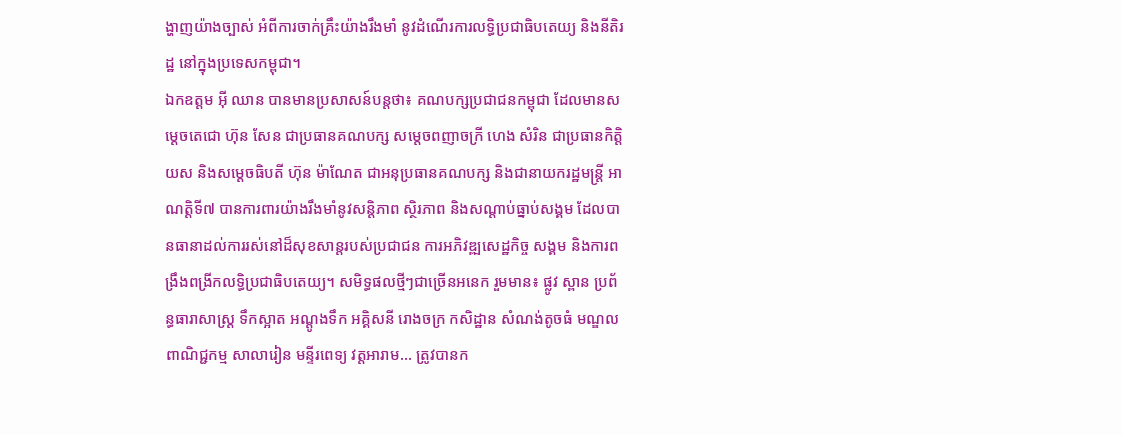ង្ហាញយ៉ាងច្បាស់ អំពីការចាក់គ្រឹះយ៉ាងរឹងមាំ នូវដំណើរការលទ្ធិប្រជាធិបតេយ្យ និងនីតិរដ្ឋ នៅក្នុងប្រទេសកម្ពុជា។
ឯកឧត្តម អ៊ី ឈាន បានមានប្រសាសន៍បន្តថា៖ គណបក្សប្រជាជនកម្ពុជា ដែលមានសម្តេចតេជោ ហ៊ុន សែន ជាប្រធានគណបក្ស សម្តេចពញាចក្រី ហេង សំរិន ជាប្រធានកិត្តិយស និងសម្តេចធិបតី ហ៊ុន ម៉ាណែត ជាអនុប្រធានគណបក្ស និងជានាយករដ្ឋមន្រ្តី អាណត្តិទី៧ បានការពារយ៉ាងរឹងមាំនូវសន្តិភាព ស្ថិរភាព និងសណ្តាប់ធ្នាប់សង្គម ដែលបានធានាដល់ការរស់នៅដ៏សុខសាន្តរបស់ប្រជាជន ការអភិវឌ្ឍសេដ្ឋកិច្ច សង្គម និងការពង្រឹងពង្រីកលទ្ធិប្រជាធិបតេយ្យ។ សមិទ្ធផលថ្មីៗជាច្រើនអនេក រួមមាន៖ ផ្លូវ ស្ពាន ប្រព័ន្ធធារាសាស្រ្ត ទឹកស្អាត អណ្តូងទឹក អគ្គិសនី រោងចក្រ កសិដ្ឋាន សំណង់តូចធំ មណ្ឌលពាណិជ្ជកម្ម សាលារៀន មន្ទីរពេទ្យ វត្តអារាម… ត្រូវបានក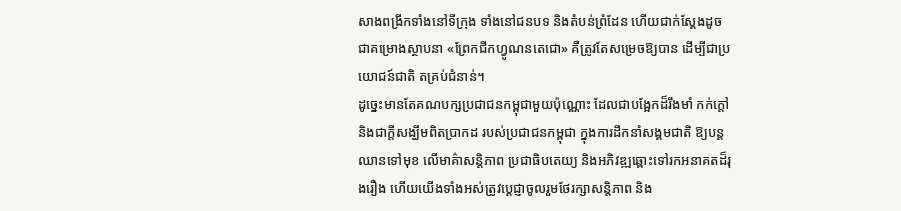សាងពង្រីកទាំងនៅទីក្រុង ទាំងនៅជនបទ និងតំបន់ព្រំដែន ហើយជាក់ស្តែងដូចជាគម្រោងស្ថាបនា «ព្រែកជីកហ្វូណនតេជោ» គឺត្រូវតែសម្រេចឱ្យបាន ដើម្បីជាប្រយោជន៍ជាតិ តគ្រប់ជំនាន់។
ដូច្នេះមានតែគណបក្សប្រជាជនកម្ពុជាមួយប៉ុណ្ណោះ ដែលជាបង្អែកដ៏រឹងមាំ កក់ក្តៅ និងជាក្តីសង្ឃឹមពិតប្រាកដ របស់ប្រជាជនកម្ពុជា ក្នុងការដឹកនាំសង្គមជាតិ ឱ្យបន្តឈានទៅមុខ លើមាគ៌ាសន្តិភាព ប្រជាធិបតេយ្យ និងអភិវឌ្ឍឆ្ពោះទៅរកអនាគតដ៏រុងរឿង ហើយយើងទាំងអស់ត្រូវប្តេជ្ញាចូលរួមថែរក្សាសន្តិភាព និង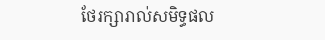ថែរក្សារាល់សមិទ្ធផល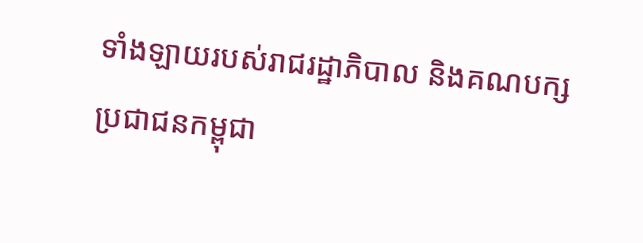ទាំងឡាយរបស់រាជរដ្ឋាភិបាល និងគណបក្សប្រជាជនកម្ពុជា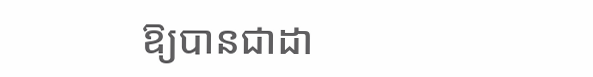ឱ្យបានជាដា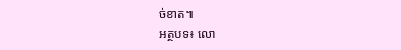ច់ខាត៕
អត្ថបទ៖ លោ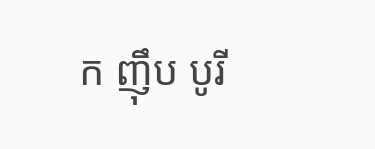ក ញ៉ឹប បូរី